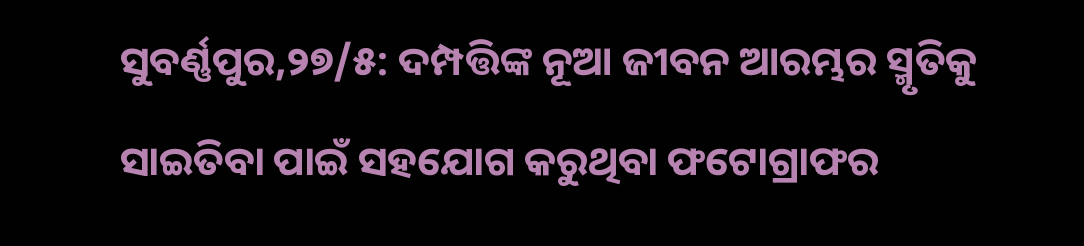ସୁବର୍ଣ୍ଣପୁର,୨୭/୫: ଦମ୍ପତ୍ତିଙ୍କ ନୂଆ ଜୀବନ ଆରମ୍ଭର ସ୍ମୃତିକୁ ସାଇତିବା ପାଇଁ ସହଯୋଗ କରୁଥିବା ଫଟୋଗ୍ରାଫର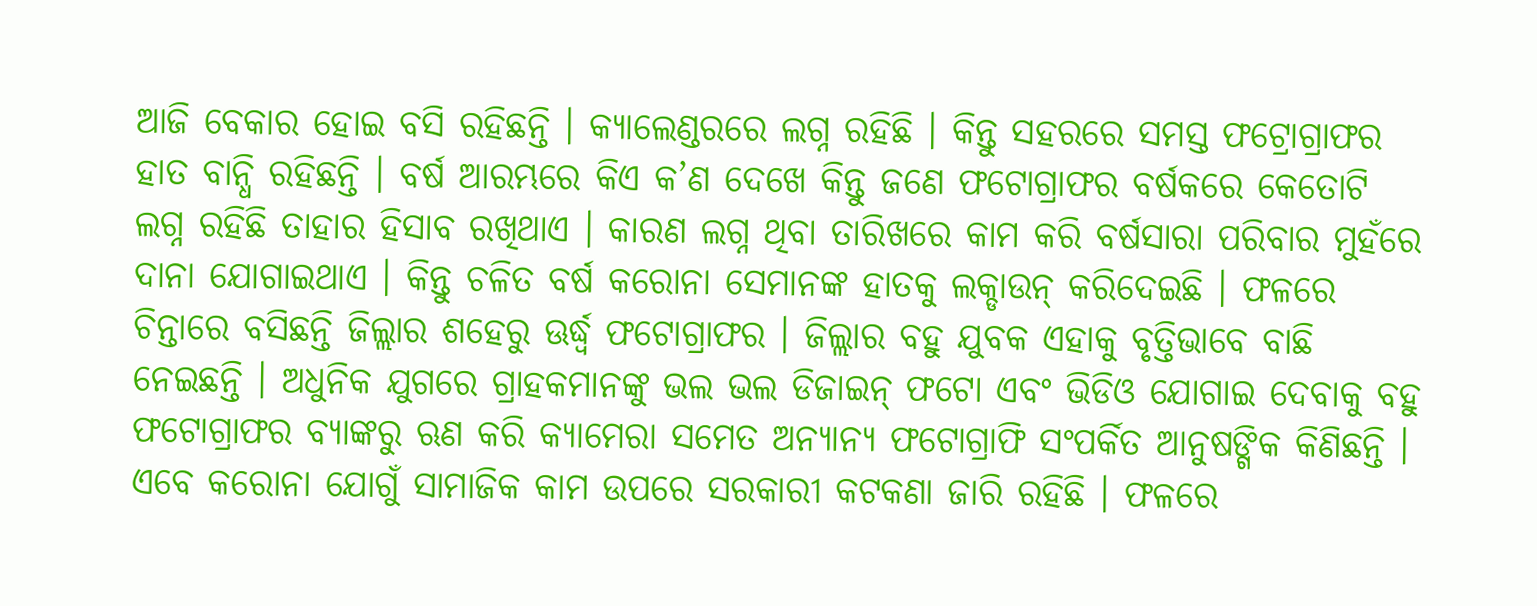ଆଜି ବେକାର ହୋଇ ବସି ରହିଛନ୍ତି । କ୍ୟାଲେଣ୍ଡରରେ ଲଗ୍ନ ରହିଛି । କିନ୍ତୁ ସହରରେ ସମସ୍ତ ଫଟ୍ରୋଗ୍ରାଫର ହାତ ବାନ୍ଧି ରହିଛନ୍ତି । ବର୍ଷ ଆରମ୍ଭରେ କିଏ କ’ଣ ଦେଖେ କିନ୍ତୁ ଜଣେ ଫଟୋଗ୍ରାଫର ବର୍ଷକରେ କେତୋଟି ଲଗ୍ନ ରହିଛି ତାହାର ହିସାବ ରଖିଥାଏ । କାରଣ ଲଗ୍ନ ଥିବା ତାରିଖରେ କାମ କରି ବର୍ଷସାରା ପରିବାର ମୁହଁରେ ଦାନା ଯୋଗାଇଥାଏ । କିନ୍ତୁ ଚଳିତ ବର୍ଷ କରୋନା ସେମାନଙ୍କ ହାତକୁ ଲକ୍ଡାଉନ୍ କରିଦେଇଛି । ଫଳରେ ଚିନ୍ତାରେ ବସିଛନ୍ତି ଜିଲ୍ଲାର ଶହେରୁ ଊର୍ଦ୍ଧ୍ୱ ଫଟୋଗ୍ରାଫର । ଜିଲ୍ଲାର ବହୁ ଯୁବକ ଏହାକୁ ବୃତ୍ତିଭାବେ ବାଛି ନେଇଛନ୍ତି । ଅଧୁନିକ ଯୁଗରେ ଗ୍ରାହକମାନଙ୍କୁ ଭଲ ଭଲ ଡିଜାଇନ୍ ଫଟୋ ଏବଂ ଭିଡିଓ ଯୋଗାଇ ଦେବାକୁ ବହୁ ଫଟୋଗ୍ରାଫର ବ୍ୟାଙ୍କରୁ ଋଣ କରି କ୍ୟାମେରା ସମେତ ଅନ୍ୟାନ୍ୟ ଫଟୋଗ୍ରାଫି ସଂପର୍କିତ ଆନୁଷଙ୍ଗିକ କିଣିଛନ୍ତି । ଏବେ କରୋନା ଯୋଗୁଁ ସାମାଜିକ କାମ ଉପରେ ସରକାରୀ କଟକଣା ଜାରି ରହିଛି । ଫଳରେ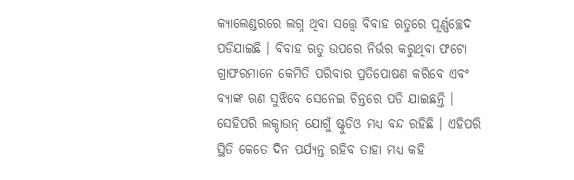କ୍ୟାଲେଣ୍ଡରରେ ଲଗ୍ନ ଥିବା ସତ୍ତ୍ବେ ବିବାହ ଋତୁରେ ପୂର୍ଣ୍ଣଚ୍ଛେଦ ପଡିଯାଇଛି । ବିବାହ ଋତୁ ଉପରେ ନିର୍ଭର କରୁଥିବା ଫଟୋ ଗ୍ରାଫରମାନେ କେମିତି ପରିବାର ପ୍ରତିପୋଷଣ କରିବେ ଏବଂ ବ୍ୟାଙ୍କ ଋଣ ସୁଝିବେ ସେନେଇ ଚିନ୍ତରେ ପଡି ଯାଇଛନ୍ତି । ସେହିପରି ଲକ୍ଡାଉନ୍ ଯୋଗୁଁ ଷ୍ଟୁଡିଓ ମଧ୍ୟ ବନ୍ଦ ରହିଛି । ଏହିପରି ସ୍ଥିତି କେତେ ଦିନ ପର୍ଯ୍ୟନ୍ତ ରହିବ ତାହା ମଧ୍ୟ କହି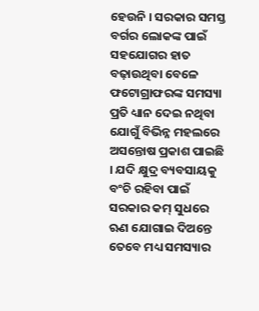ହେଉନି । ସରକାର ସମସ୍ତ ବର୍ଗର ଲୋକଙ୍କ ପାଇଁ ସହଯୋଗର ହାତ ବଢ଼ାଉଥିବା ବେଳେ ଫଟୋଗ୍ରାଫରଙ୍କ ସମସ୍ୟା ପ୍ରତି ଧ୍ୟାନ ଦେଇ ନଥିବା ଯୋଗୁଁ ବିଭିନ୍ନ ମହଲରେ ଅସନ୍ତୋଷ ପ୍ରକାଶ ପାଇଛି । ଯଦି କ୍ଷୁଦ୍ର ବ୍ୟବସାୟକୁ ବଂଚି ରହିବା ପାଇଁ ସରକାର କମ୍ ସୁଧରେ ଋଣ ଯୋଗାଇ ଦିଅନ୍ତେ ତେବେ ମଧ୍ୟ ସମସ୍ୟାର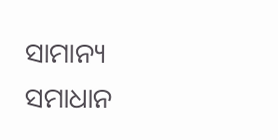ସାମାନ୍ୟ ସମାଧାନ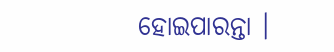ହୋଇପାରନ୍ତା ।